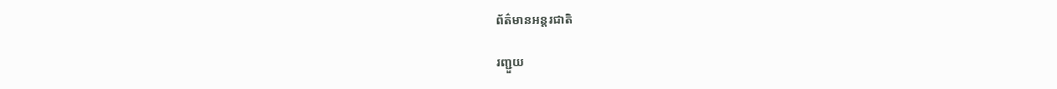ព័ត៌មានអន្តរជាតិ

រញ្ជួយ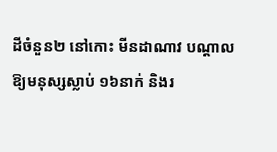ដីចំនួន២ នៅកោះ មីនដាណាវ បណ្តាលឱ្យមនុស្សស្លាប់ ១៦នាក់ និងរ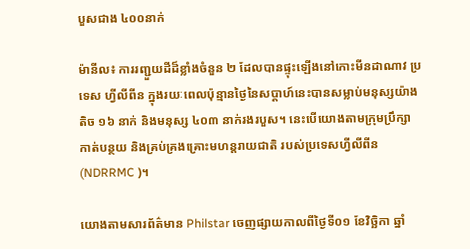បួសជាង ៤០០នាក់

ម៉ានីល៖ ការរញ្ជួយដីដ៏ខ្លាំងចំនួន ២ ដែលបានផ្ទុះឡើងនៅកោះមីនដាណាវ ប្រទេស ហ្វីលីពីន ក្នុងរយៈពេលប៉ុន្មានថ្ងៃនៃសប្តាហ៍នេះបានសម្លាប់មនុស្សយ៉ាងតិច ១៦ នាក់ និងមនុស្ស ៤០៣ នាក់រងរបួស។ នេះបើយោងតាមក្រុមប្រឹក្សាកាត់បន្ថយ និងគ្រប់គ្រងគ្រោះមហន្តរាយជាតិ របស់ប្រទេសហ្វីលីពីន (NDRRMC )។

យោងតាមសារព័ត៌មាន Philstar ចេញផ្សាយកាលពីថ្ងៃទី០១ ខែវិច្ឆិកា ឆ្នាំ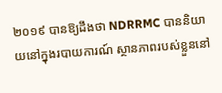២០១៩ បានឱ្យដឹងថា NDRRMC បាននិយាយនៅក្នុងរបាយការណ៍ ស្ថានភាពរបស់ខ្លួននៅ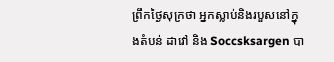ព្រឹកថ្ងៃសុក្រថា អ្នកស្លាប់និងរបួសនៅក្នុងតំបន់ ដាវៅ និង Soccsksargen បា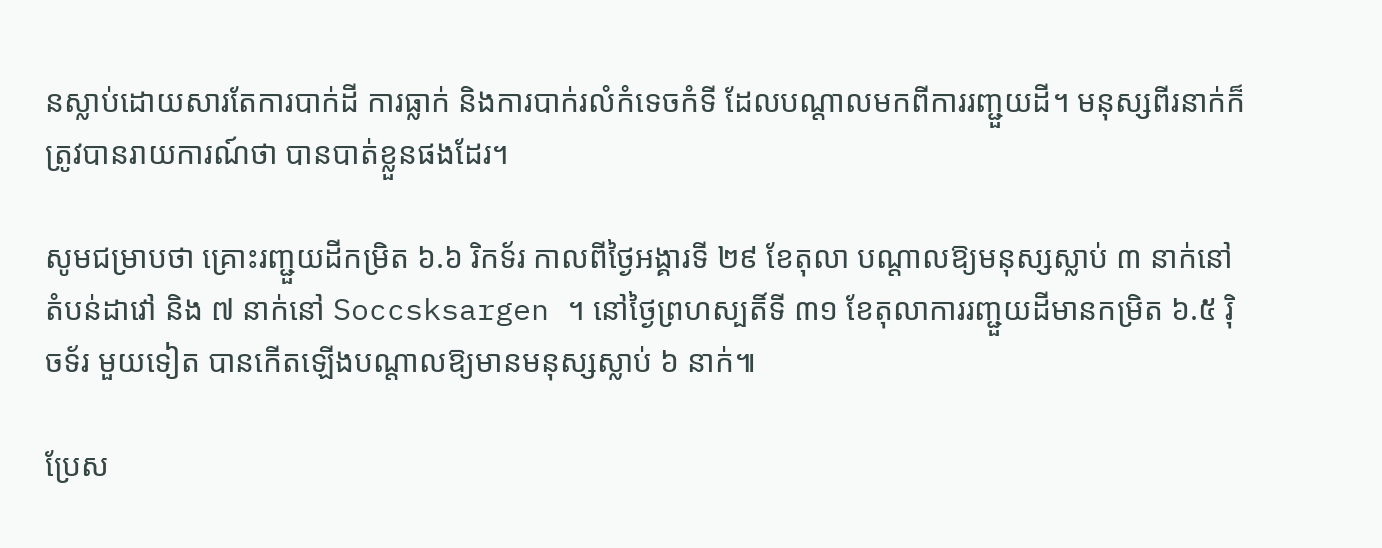នស្លាប់ដោយសារតែការបាក់ដី ការធ្លាក់ និងការបាក់រលំកំទេចកំទី ដែលបណ្តាលមកពីការរញ្ជួយដី។ មនុស្សពីរនាក់ក៏ត្រូវបានរាយការណ៍ថា បានបាត់ខ្លួនផងដែរ។

សូមជម្រាបថា គ្រោះរញ្ជួយដីកម្រិត ៦.៦ រិកទ័រ កាលពីថ្ងៃអង្គារទី ២៩ ខែតុលា បណ្តាលឱ្យមនុស្សស្លាប់ ៣ នាក់នៅតំបន់ដាវៅ និង ៧ នាក់នៅ Soccsksargen ។ នៅថ្ងៃព្រហស្បតិ៍ទី ៣១ ខែតុលាការរញ្ជួយដីមានកម្រិត ៦.៥ រ៉ិចទ័រ មួយទៀត បានកើតឡើងបណ្តាលឱ្យមានមនុស្សស្លាប់ ៦ នាក់៕

ប្រែស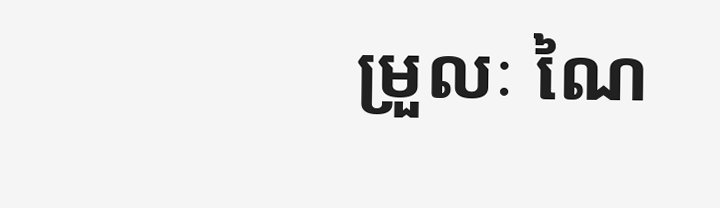ម្រួលៈ ណៃ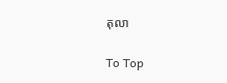តុលា

To Top